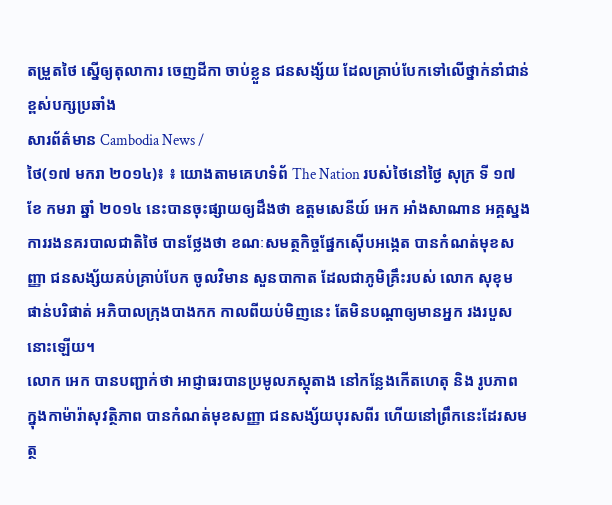តម្រួតថៃ ស្នើឲ្យតុលាការ ចេញដីកា ចាប់ខ្លួន ជនសង្ស័យ ដែលគ្រាប់បែកទៅលើថ្នាក់នាំជាន់ខ្ពស់បក្សប្រឆាំង
សារព័ត៌មាន Cambodia News /
ថៃ(១៧ មករា ២០១៤)៖ ៖ យោងតាមគេហទំព័ The Nation របស់ថៃនៅថ្ងៃ សុក្រ ទី ១៧ ខែ កមរា ឆ្នាំ ២០១៤ នេះបានចុះផ្សាយឲ្យដឹងថា ឧត្តមសេនីយ៍ អេក អាំងសាណាន អគ្គស្នងការរងនគរបាលជាតិថៃ បានថ្លែងថា ខណៈសមត្ថកិច្ចផ្នែកស៊ើបអង្កេត បានកំណត់មុខសញ្ញា ជនសង្ស័យគប់គ្រាប់បែក ចូលវិមាន សួនបាកាត ដែលជាភូមិគ្រឹះរបស់ លោក សុខុម ផាន់បរិផាត់ អភិបាលក្រុងបាងកក កាលពីយប់មិញនេះ តែមិនបណ្តាឲ្យមានអ្នក រងរបួសនោះឡើយ។
លោក អេក បានបញ្ជាក់ថា អាជ្ញាធរបានប្រមូលភស្តុតាង នៅកន្លែងកើតហេតុ និង រូបភាព ក្នុងកាម៉ារ៉ាសុវត្ថិភាព បានកំណត់មុខសញ្ញា ជនសង្ស័យបុរសពីរ ហើយនៅព្រឹកនេះដែរសមត្ថ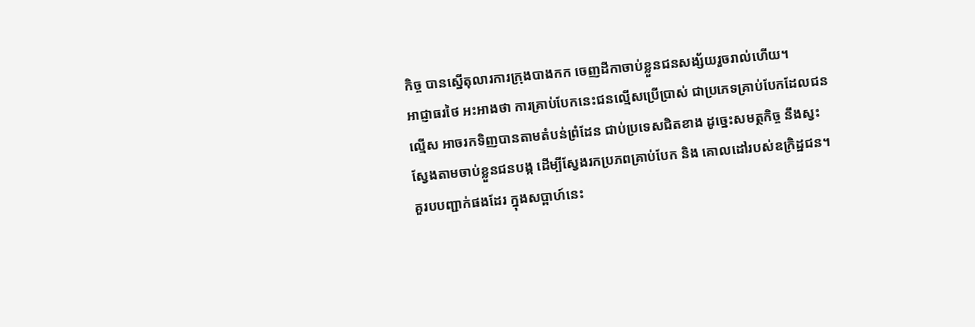កិច្ច បានស្នើតុលារការក្រុងបាងកក ចេញដីកាចាប់ខ្លួនជនសង្ស័យរួចរាល់ហើយ។
អាជ្ញាធរថៃ អះអាងថា ការគ្រាប់បែកនេះជនល្មើសប្រើប្រាស់ ជាប្រភេទគ្រាប់បែកដែលជនល្មើស អាចរកទិញបានតាមតំបន់ព្រំដែន ជាប់ប្រទេសជិតខាង ដូច្នេះសមត្ថកិច្ច នឹងស្វះស្វែងតាមចាប់ខ្លួនជនបង្ក ដើម្បីស្វែងរកប្រភពគ្រាប់បែក និង គោលដៅរបស់ឧក្រិដ្ឋជន។
គួរបបញ្ជាក់ផងដែរ ក្នុងសប្ពាហ៍នេះ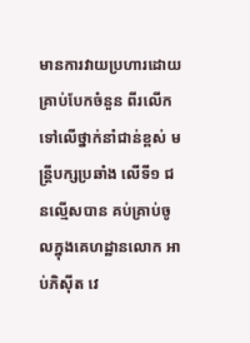មានការវាយប្រហារដោយគ្រាប់បែកចំនួន ពីរលើកទៅលើថ្នាក់នាំជាន់ខ្ពស់ មន្រ្តីបក្សប្រឆាំង លើទី១ ជនល្មើសបាន គប់គ្រាប់ចូលក្នុងគេហដ្ឋានលោក អាប់ភិស៊ីត វេ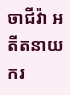ចាជីវ៉ា អតីតនាយករ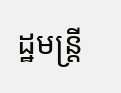ដ្ឋមន្រ្តី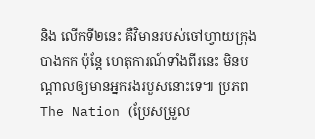និង លើកទី២នេះ គឺវិមានរបស់ចៅហ្វាយក្រុង បាងកក ប៉ុនែ្ត ហេតុការណ៍ទាំងពីរនេះ មិនបណ្តាលឲ្យមានអ្នករងរបួសនោះទេ៕ ប្រភព The Nation (ប្រែសម្រួល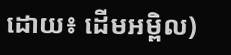ដោយ៖ ដើមអម្ពិល)